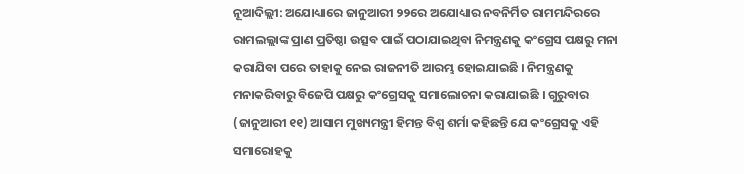ନୂଆଦିଲ୍ଲୀ: ଅଯୋଧ୍ୟାରେ ଜାନୁଆରୀ ୨୨ରେ ଅଯୋଧ୍ୟାର ନବନିର୍ମିତ ରାମମନ୍ଦିରରେ ରାମଲଲ୍ଲାଙ୍କ ପ୍ରାଣ ପ୍ରତିଷ୍ଠା ଉତ୍ସବ ପାଇଁ ପଠାଯାଇଥିବା ନିମନ୍ତ୍ରଣକୁ କଂଗ୍ରେସ ପକ୍ଷରୁ ମନା କରାଯିବା ପରେ ତାହାକୁ ନେଇ ରାଜନୀତି ଆରମ୍ଭ ହୋଇଯାଇଛି । ନିମନ୍ତ୍ରଣକୁ ମନାକରିବାରୁ ବିଜେପି ପକ୍ଷରୁ କଂଗ୍ରେସକୁ ସମାଲୋଚନା କରାଯାଇଛି । ଗୁରୁବାର (ଜାନୁଆରୀ ୧୧) ଆସାମ ମୁଖ୍ୟମନ୍ତ୍ରୀ ହିମନ୍ତ ବିଶ୍ୱ ଶର୍ମା କହିଛନ୍ତି ଯେ କଂଗ୍ରେସକୁ ଏହି ସମାରୋହକୁ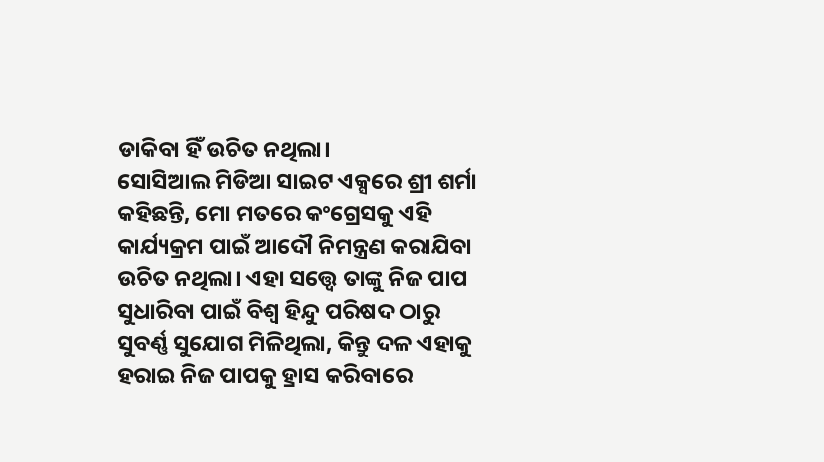ଡାକିବା ହିଁ ଉଚିତ ନଥିଲା।
ସୋସିଆଲ ମିଡିଆ ସାଇଟ ଏକ୍ସରେ ଶ୍ରୀ ଶର୍ମା କହିଛନ୍ତି, ମୋ ମତରେ କଂଗ୍ରେସକୁ ଏହି କାର୍ଯ୍ୟକ୍ରମ ପାଇଁ ଆଦୌ ନିମନ୍ତ୍ରଣ କରାଯିବା ଉଚିତ ନଥିଲା। ଏହା ସତ୍ତ୍ୱେ ତାଙ୍କୁ ନିଜ ପାପ ସୁଧାରିବା ପାଇଁ ବିଶ୍ୱ ହିନ୍ଦୁ ପରିଷଦ ଠାରୁ ସୁବର୍ଣ୍ଣ ସୁଯୋଗ ମିଳିଥିଲା, କିନ୍ତୁ ଦଳ ଏହାକୁ ହରାଇ ନିଜ ପାପକୁ ହ୍ରାସ କରିବାରେ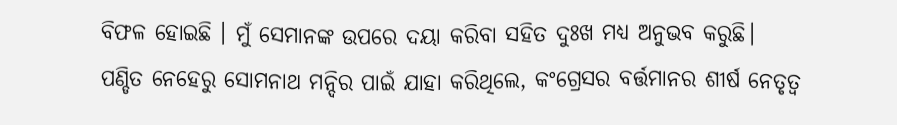ବିଫଳ ହୋଇଛି । ମୁଁ ସେମାନଙ୍କ ଉପରେ ଦୟା କରିବା ସହିତ ଦୁଃଖ ମଧ୍ୟ ଅନୁଭବ କରୁଛି।
ପଣ୍ଡିତ ନେହେରୁ ସୋମନାଥ ମନ୍ଦିର ପାଇଁ ଯାହା କରିଥିଲେ, କଂଗ୍ରେସର ବର୍ତ୍ତମାନର ଶୀର୍ଷ ନେତୃତ୍ୱ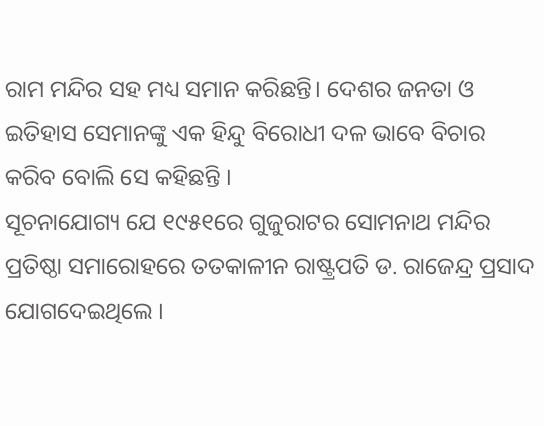ରାମ ମନ୍ଦିର ସହ ମଧ୍ୟ ସମାନ କରିଛନ୍ତି। ଦେଶର ଜନତା ଓ ଇତିହାସ ସେମାନଙ୍କୁ ଏକ ହିନ୍ଦୁ ବିରୋଧୀ ଦଳ ଭାବେ ବିଚାର କରିବ ବୋଲି ସେ କହିଛନ୍ତି ।
ସୂଚନାଯୋଗ୍ୟ ଯେ ୧୯୫୧ରେ ଗୁଜୁରାଟର ସୋମନାଥ ମନ୍ଦିର ପ୍ରତିଷ୍ଠା ସମାରୋହରେ ତତକାଳୀନ ରାଷ୍ଟ୍ରପତି ଡ. ରାଜେନ୍ଦ୍ର ପ୍ରସାଦ ଯୋଗଦେଇଥିଲେ ।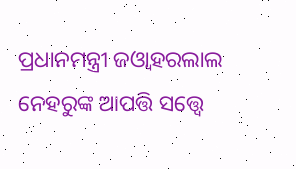ପ୍ରଧାନମନ୍ତ୍ରୀ ଜଓ୍ବାହରଲାଲ ନେହରୁଙ୍କ ଆପତ୍ତି ସତ୍ତ୍ବେ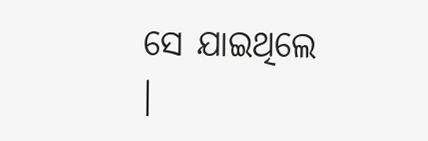ସେ ଯାଇଥିଲେ ।